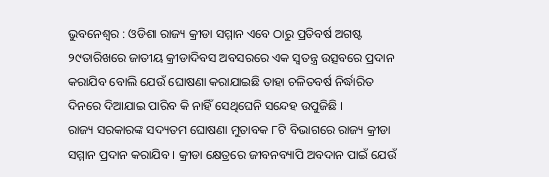ଭୁବନେଶ୍ୱର : ଓଡିଶା ରାଜ୍ୟ କ୍ରୀଡା ସମ୍ମାନ ଏବେ ଠାରୁ ପ୍ରତିବର୍ଷ ଅଗଷ୍ଟ ୨୯ତାରିଖରେ ଜାତୀୟ କ୍ରୀଡାଦିବସ ଅବସରରେ ଏକ ସ୍ୱତନ୍ତ୍ର ଉତ୍ସବରେ ପ୍ରଦାନ କରାଯିବ ବୋଲି ଯେଉଁ ଘୋଷଣା କରାଯାଇଛି ତାହା ଚଳିତବର୍ଷ ନିର୍ଦ୍ଧାରିତ ଦିନରେ ଦିଆଯାଇ ପାରିବ କି ନାହିଁ ସେଥିଘେନି ସନ୍ଦେହ ଉପୁଜିଛି ।
ରାଜ୍ୟ ସରକାରଙ୍କ ସଦ୍ୟତମ ଘୋଷଣା ମୁତାବକ ୮ଟି ବିଭାଗରେ ରାଜ୍ୟ କ୍ରୀଡା ସମ୍ମାନ ପ୍ରଦାନ କରାଯିବ । କ୍ରୀଡା କ୍ଷେତ୍ରରେ ଜୀବନବ୍ୟାପି ଅବଦାନ ପାଇଁ ଯେଉଁ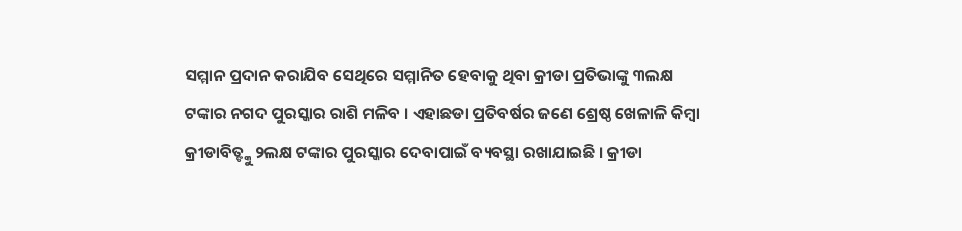ସମ୍ମାନ ପ୍ରଦାନ କରାଯିବ ସେଥିରେ ସମ୍ମାନିତ ହେବାକୁ ଥିବା କ୍ରୀଡା ପ୍ରତିଭାଙ୍କୁ ୩ଲକ୍ଷ ଟଙ୍କାର ନଗଦ ପୁରସ୍କାର ରାଶି ମଳିବ । ଏହାଛଡା ପ୍ରତିବର୍ଷର ଜଣେ ଶ୍ରେଷ୍ଠ ଖେଳାଳି କିମ୍ବା କ୍ରୀଡାବିତ୍ଙ୍କୁ ୨ଲକ୍ଷ ଟଙ୍କାର ପୁରସ୍କାର ଦେବାପାଇଁ ବ୍ୟବସ୍ଥା ରଖାଯାଇଛି । କ୍ରୀଡା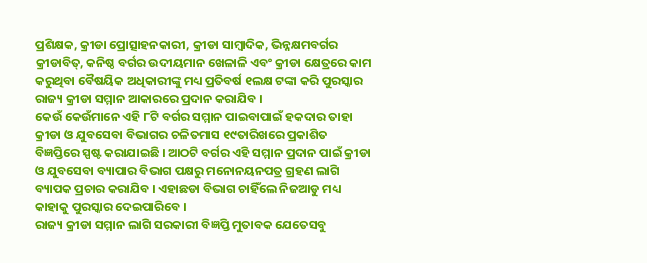ପ୍ରଶିକ୍ଷକ, କ୍ରୀଡା ପ୍ରୋତ୍ସାହନକାରୀ, କ୍ରୀଡା ସାମ୍ବାଦିକ, ଭିନ୍ନକ୍ଷମବର୍ଗର କ୍ରୀଡାବିତ୍, କନିଷ୍ଠ ବର୍ଗର ଉଦୀୟମାନ ଖେଳାଳି ଏବଂ କ୍ରୀଡା କ୍ଷେତ୍ରରେ କାମ କରୁଥିବା ବୈଷୟିକ ଅଧିକାରୀଙ୍କୁ ମଧ୍ୟ ପ୍ରତିବର୍ଷ ୧ଲକ୍ଷ ଟଙ୍କା କରି ପୁରସ୍କାର ରାଜ୍ୟ କ୍ରୀଡା ସମ୍ମାନ ଆକାରରେ ପ୍ରଦାନ କରାଯିବ ।
କେଉଁ କେଉଁମାନେ ଏହି ୮ଟି ବର୍ଗର ସମ୍ମାନ ପାଇବାପାଇଁ ହକଦାର ତାହା କ୍ରୀଡା ଓ ଯୁବସେବା ବିଭାଗର ଚଳିତମାସ ୧୯ତାରିଖରେ ପ୍ରକାଶିତ ବିଜ୍ଞପ୍ତିରେ ସ୍ପଷ୍ଟ କରାଯାଇଛି । ଆଠଟି ବର୍ଗର ଏହି ସମ୍ମାନ ପ୍ରଦାନ ପାଇଁ କ୍ରୀଡା ଓ ଯୁବସେବା ବ୍ୟାପାର ବିଭାଗ ପକ୍ଷରୁ ମନୋନୟନପତ୍ର ଗ୍ରହଣ ଲାଗି ବ୍ୟାପକ ପ୍ରଚାର କରାଯିବ । ଏହାଛଡା ବିଭାଗ ଚାହିଁଲେ ନିଜଆଡୁ ମଧ୍ୟ କାହାକୁ ପୁରସ୍କାର ଦେଇପାରିବେ ।
ରାଜ୍ୟ କ୍ରୀଡା ସମ୍ମାନ ଲାଗି ସରକାରୀ ବିଜ୍ଞପ୍ତି ମୁତାବକ ଯେତେସବୁ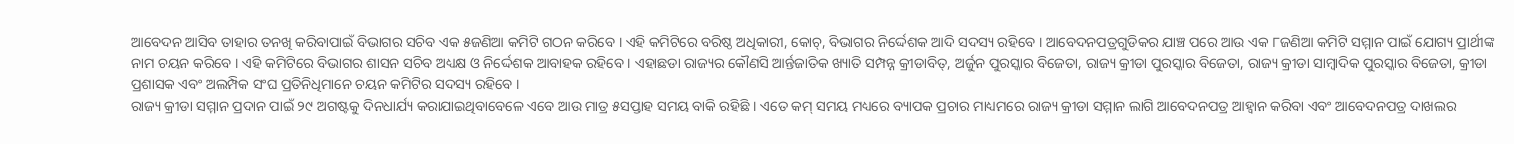ଆବେଦନ ଆସିବ ତାହାର ତନଖି କରିବାପାଇଁ ବିଭାଗର ସଚିବ ଏକ ୫ଜଣିଆ କମିଟି ଗଠନ କରିବେ । ଏହି କମିଟିରେ ବରିଷ୍ଠ ଅଧିକାରୀ, କୋଚ୍, ବିଭାଗର ନିର୍ଦ୍ଦେଶକ ଆଦି ସଦସ୍ୟ ରହିବେ । ଆବେଦନପତ୍ରଗୁଡିକର ଯାଞ୍ଚ ପରେ ଆଉ ଏକ ୮ଜଣିଆ କମିଟି ସମ୍ମାନ ପାଇଁ ଯୋଗ୍ୟ ପ୍ରାର୍ଥୀଙ୍କ ନାମ ଚୟନ କରିବେ । ଏହି କମିଟିରେ ବିଭାଗର ଶାସନ ସଚିବ ଅଧ୍ୟକ୍ଷ ଓ ନିର୍ଦ୍ଦେଶକ ଆବାହକ ରହିବେ । ଏହାଛଡା ରାଜ୍ୟର କୌଣସି ଆର୍ନ୍ତଜାତିକ ଖ୍ୟାତି ସମ୍ପନ୍ନ କ୍ରୀଡାବିତ୍, ଅର୍ଜୁନ ପୁରସ୍କାର ବିଜେତା, ରାଜ୍ୟ କ୍ରୀଡା ପୁରସ୍କାର ବିଜେତା, ରାଜ୍ୟ କ୍ରୀଡା ସାମ୍ବାଦିକ ପୁରସ୍କାର ବିଜେତା, କ୍ରୀଡା ପ୍ରଶାସକ ଏବଂ ଅଲମ୍ପିକ ସଂଘ ପ୍ରତିନିଧିମାନେ ଚୟନ କମିଟିର ସଦସ୍ୟ ରହିବେ ।
ରାଜ୍ୟ କ୍ରୀଡା ସମ୍ମାନ ପ୍ରଦାନ ପାଇଁ ୨୯ ଅଗଷ୍ଟକୁ ଦିନଧାର୍ଯ୍ୟ କରାଯାଇଥିବାବେଳେ ଏବେ ଆଉ ମାତ୍ର ୫ସପ୍ତାହ ସମୟ ବାକି ରହିଛି । ଏତେ କମ୍ ସମୟ ମଧ୍ୟରେ ବ୍ୟାପକ ପ୍ରଚାର ମାଧ୍ୟମରେ ରାଜ୍ୟ କ୍ରୀଡା ସମ୍ମାନ ଲାଗି ଆବେଦନପତ୍ର ଆହ୍ୱାନ କରିବା ଏବଂ ଆବେଦନପତ୍ର ଦାଖଲର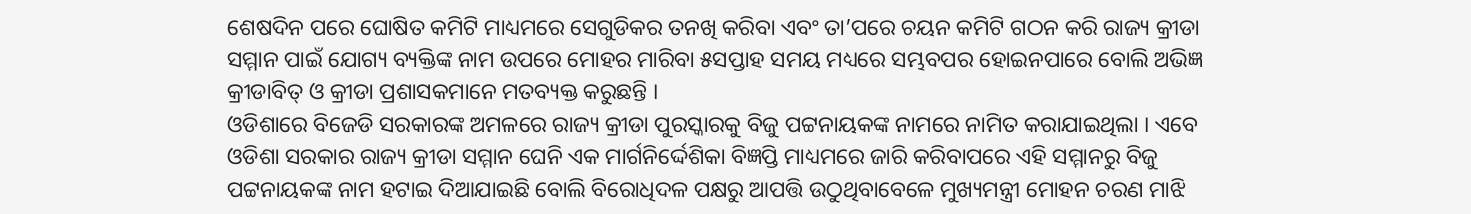ଶେଷଦିନ ପରେ ଘୋଷିତ କମିଟି ମାଧ୍ୟମରେ ସେଗୁଡିକର ତନଖି କରିବା ଏବଂ ତା’ପରେ ଚୟନ କମିଟି ଗଠନ କରି ରାଜ୍ୟ କ୍ରୀଡା ସମ୍ମାନ ପାଇଁ ଯୋଗ୍ୟ ବ୍ୟକ୍ତିଙ୍କ ନାମ ଉପରେ ମୋହର ମାରିବା ୫ସପ୍ତାହ ସମୟ ମଧ୍ୟରେ ସମ୍ଭବପର ହୋଇନପାରେ ବୋଲି ଅଭିଜ୍ଞ କ୍ରୀଡାବିତ୍ ଓ କ୍ରୀଡା ପ୍ରଶାସକମାନେ ମତବ୍ୟକ୍ତ କରୁଛନ୍ତି ।
ଓଡିଶାରେ ବିଜେଡି ସରକାରଙ୍କ ଅମଳରେ ରାଜ୍ୟ କ୍ରୀଡା ପୁରସ୍କାରକୁ ବିଜୁ ପଟ୍ଟନାୟକଙ୍କ ନାମରେ ନାମିତ କରାଯାଇଥିଲା । ଏବେ ଓଡିଶା ସରକାର ରାଜ୍ୟ କ୍ରୀଡା ସମ୍ମାନ ଘେନି ଏକ ମାର୍ଗନିର୍ଦ୍ଦେଶିକା ବିଜ୍ଞପ୍ତି ମାଧ୍ୟମରେ ଜାରି କରିବାପରେ ଏହି ସମ୍ମାନରୁ ବିଜୁ ପଟ୍ଟନାୟକଙ୍କ ନାମ ହଟାଇ ଦିଆଯାଇଛି ବୋଲି ବିରୋଧିଦଳ ପକ୍ଷରୁ ଆପତ୍ତି ଉଠୁଥିବାବେଳେ ମୁଖ୍ୟମନ୍ତ୍ରୀ ମୋହନ ଚରଣ ମାଝି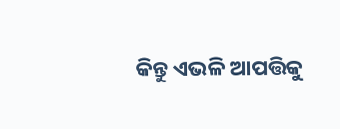କିନ୍ତୁ ଏଭଳି ଆପତ୍ତିକୁ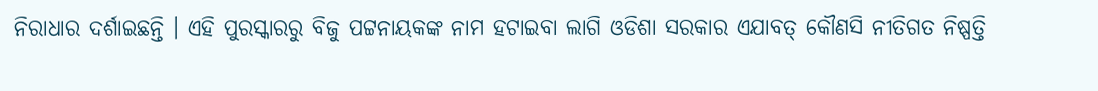ନିରାଧାର ଦର୍ଶାଇଛନ୍ତି । ଏହି ପୁରସ୍କାରରୁ ବିଜୁ ପଟ୍ଟନାୟକଙ୍କ ନାମ ହଟାଇବା ଲାଗି ଓଡିଶା ସରକାର ଏଯାବତ୍ କୌଣସି ନୀତିଗତ ନିଷ୍ପତ୍ତି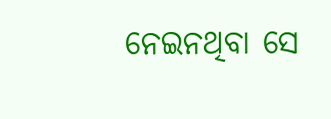ନେଇନଥିବା ସେ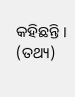କହିଛନ୍ତି । (ତଥ୍ୟ)